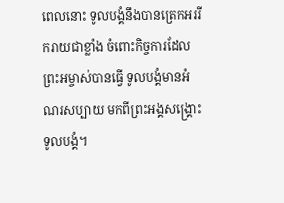ពេលនោះ ទូលបង្គំនឹងបានត្រេកអររីករាយជាខ្លាំង ចំពោះកិច្ចការដែលព្រះអម្ចាស់បានធ្វើ ទូលបង្គំមានអំណរសប្បាយ មកពីព្រះអង្គសង្គ្រោះទូលបង្គំ។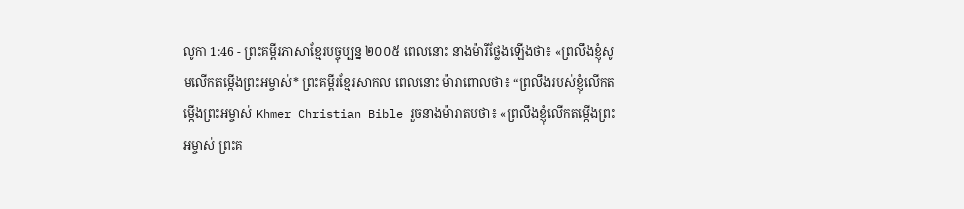លូកា 1:46 - ព្រះគម្ពីរភាសាខ្មែរបច្ចុប្បន្ន ២០០៥ ពេលនោះ នាងម៉ារីថ្លែងឡើងថា៖ «ព្រលឹងខ្ញុំសូមលើកតម្កើងព្រះអម្ចាស់* ព្រះគម្ពីរខ្មែរសាកល ពេលនោះ ម៉ារាពោលថា៖ “ព្រលឹងរបស់ខ្ញុំលើកតម្កើងព្រះអម្ចាស់ Khmer Christian Bible រួចនាងម៉ារាតបថា៖ «ព្រលឹងខ្ញុំលើកតម្កើងព្រះអម្ចាស់ ព្រះគ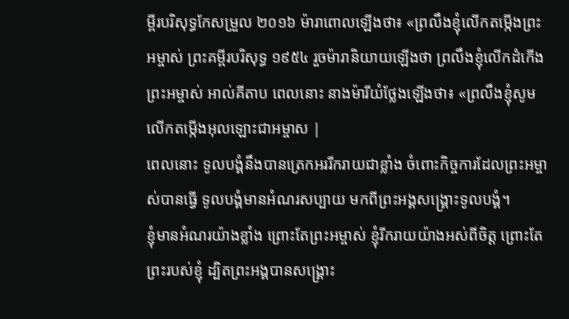ម្ពីរបរិសុទ្ធកែសម្រួល ២០១៦ ម៉ារាពោលឡើងថា៖ «ព្រលឹងខ្ញុំលើកតម្កើងព្រះអម្ចាស់ ព្រះគម្ពីរបរិសុទ្ធ ១៩៥៤ រួចម៉ារានិយាយឡើងថា ព្រលឹងខ្ញុំលើកដំកើងព្រះអម្ចាស់ អាល់គីតាប ពេលនោះ នាងម៉ារីយំថ្លែងឡើងថា៖ «ព្រលឹងខ្ញុំសូមលើកតម្កើងអុលឡោះជាអម្ចាស |
ពេលនោះ ទូលបង្គំនឹងបានត្រេកអររីករាយជាខ្លាំង ចំពោះកិច្ចការដែលព្រះអម្ចាស់បានធ្វើ ទូលបង្គំមានអំណរសប្បាយ មកពីព្រះអង្គសង្គ្រោះទូលបង្គំ។
ខ្ញុំមានអំណរយ៉ាងខ្លាំង ព្រោះតែព្រះអម្ចាស់ ខ្ញុំរីករាយយ៉ាងអស់ពីចិត្ត ព្រោះតែព្រះរបស់ខ្ញុំ ដ្បិតព្រះអង្គបានសង្គ្រោះ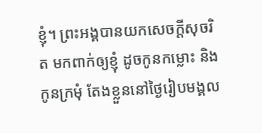ខ្ញុំ។ ព្រះអង្គបានយកសេចក្ដីសុចរិត មកពាក់ឲ្យខ្ញុំ ដូចកូនកម្លោះ និងកូនក្រមុំ តែងខ្លួននៅថ្ងៃរៀបមង្គល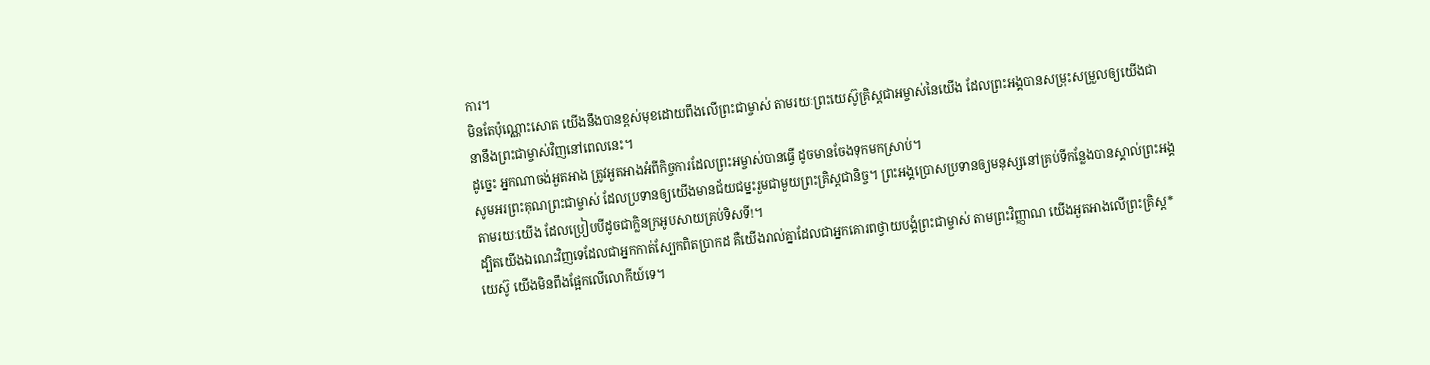ការ។
មិនតែប៉ុណ្ណោះសោត យើងនឹងបានខ្ពស់មុខដោយពឹងលើព្រះជាម្ចាស់ តាមរយៈព្រះយេស៊ូគ្រិស្តជាអម្ចាស់នៃយើង ដែលព្រះអង្គបានសម្រុះសម្រួលឲ្យយើងជានានឹងព្រះជាម្ចាស់វិញនៅពេលនេះ។
ដូច្នេះ អ្នកណាចង់អួតអាង ត្រូវអួតអាងអំពីកិច្ចការដែលព្រះអម្ចាស់បានធ្វើ ដូចមានចែងទុកមកស្រាប់។
សូមអរព្រះគុណព្រះជាម្ចាស់ ដែលប្រទានឲ្យយើងមានជ័យជម្នះរួមជាមួយព្រះគ្រិស្តជានិច្ច។ ព្រះអង្គប្រោសប្រទានឲ្យមនុស្សនៅគ្រប់ទីកន្លែងបានស្គាល់ព្រះអង្គ តាមរយៈយើង ដែលប្រៀបបីដូចជាក្លិនក្រអូបសាយគ្រប់ទិសទី!។
ដ្បិតយើងឯណេះវិញទេដែលជាអ្នកកាត់ស្បែកពិតប្រាកដ គឺយើងរាល់គ្នាដែលជាអ្នកគោរពថ្វាយបង្គំព្រះជាម្ចាស់ តាមព្រះវិញ្ញាណ យើងអួតអាងលើព្រះគ្រិស្ត*យេស៊ូ យើងមិនពឹងផ្អែកលើលោកីយ៍ទេ។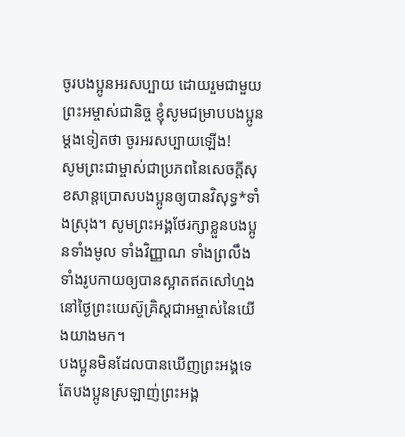ចូរបងប្អូនអរសប្បាយ ដោយរួមជាមួយព្រះអម្ចាស់ជានិច្ច ខ្ញុំសូមជម្រាបបងប្អូនម្ដងទៀតថា ចូរអរសប្បាយឡើង!
សូមព្រះជាម្ចាស់ជាប្រភពនៃសេចក្ដីសុខសាន្តប្រោសបងប្អូនឲ្យបានវិសុទ្ធ*ទាំងស្រុង។ សូមព្រះអង្គថែរក្សាខ្លួនបងប្អូនទាំងមូល ទាំងវិញ្ញាណ ទាំងព្រលឹង ទាំងរូបកាយឲ្យបានស្អាតឥតសៅហ្មង នៅថ្ងៃព្រះយេស៊ូគ្រិស្តជាអម្ចាស់នៃយើងយាងមក។
បងប្អូនមិនដែលបានឃើញព្រះអង្គទេ តែបងប្អូនស្រឡាញ់ព្រះអង្គ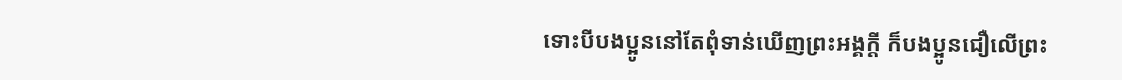ទោះបីបងប្អូននៅតែពុំទាន់ឃើញព្រះអង្គក្ដី ក៏បងប្អូនជឿលើព្រះ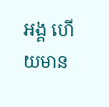អង្គ ហើយមាន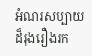អំណរសប្បាយដ៏រុងរឿងរក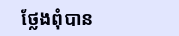ថ្លែងពុំបាន